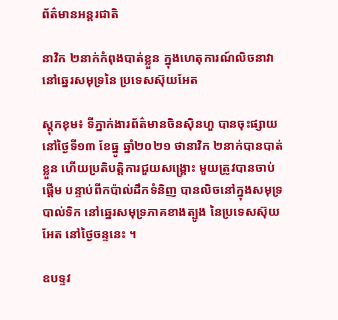ព័ត៌មានអន្តរជាតិ

នាវិក ២នាក់កំពុងបាត់ខ្លួន ក្នុងហេតុការណ៍លិចនាវា នៅឆ្នេរសមុទ្រនៃ ប្រទេសស៊ុយអែត

ស្តុកខុម៖ ទីភ្នាក់ងារព័ត៌មានចិនស៊ិនហួ បានចុះផ្សាយនៅថ្ងៃទី១៣ ខែធ្នូ ឆ្នាំ២០២១ ថានាវិក ២នាក់បានបាត់ខ្លួន ហើយប្រតិបត្តិការជួយសង្គ្រោះ មួយត្រូវបានចាប់ផ្តើម បន្ទាប់ពីកប៉ាល់ដឹកទំនិញ បានលិចនៅក្នុងសមុទ្របាល់ទិក នៅឆ្នេរសមុទ្រភាគខាងត្បូង នៃប្រទេសស៊ុយអែត នៅថ្ងៃចន្ទនេះ ។

ឧបទ្ទវ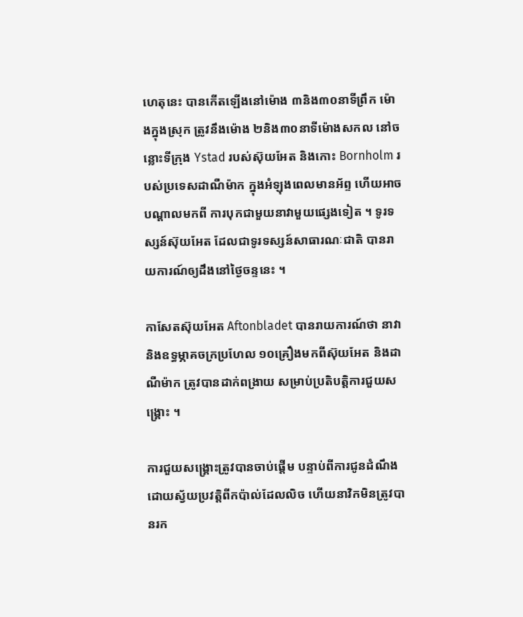ហេតុនេះ បានកើតឡើងនៅម៉ោង ៣និង៣០នាទីព្រឹក ម៉ោងក្នុងស្រុក ត្រូវនឹងម៉ោង ២និង៣០នាទីម៉ោងសកល នៅចន្លោះទីក្រុង Ystad របស់ស៊ុយអែត និងកោះ Bornholm របស់ប្រទេសដាណឺម៉ាក ក្នុងអំឡុងពេលមានអ័ព្ទ ហើយអាចបណ្តាលមកពី ការបុកជាមួយនាវាមួយផ្សេងទៀត ។ ទូរទស្សន៍ស៊ុយអែត ដែលជាទូរទស្សន៍សាធារណៈជាតិ បានរាយការណ៍ឲ្យដឹងនៅថ្ងៃចន្ទនេះ ។

កាសែតស៊ុយអែត Aftonbladet បានរាយការណ៍ថា នាវា និងឧទ្ធម្ភាគចក្រប្រហែល ១០គ្រឿងមកពីស៊ុយអែត និងដាណឺម៉ាក ត្រូវបានដាក់ពង្រាយ សម្រាប់ប្រតិបត្តិការជួយសង្គ្រោះ ។

ការជួយសង្គ្រោះត្រូវបានចាប់ផ្តើម បន្ទាប់ពីការជូនដំណឹង ដោយស្វ័យប្រវត្តិពីកប៉ាល់ដែលលិច ហើយនាវិកមិនត្រូវបានរក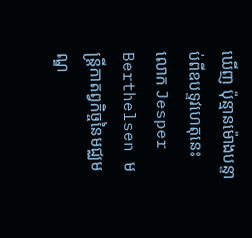ឃើញ ប៉ុន្មានម៉ោងបន្ទាប់ពីឧបទ្ទវហេតុនេះ លោក Jesper Berthelsen មន្ត្រីកាតព្វកិច្ចនៃមជ្ឈមណ្ឌ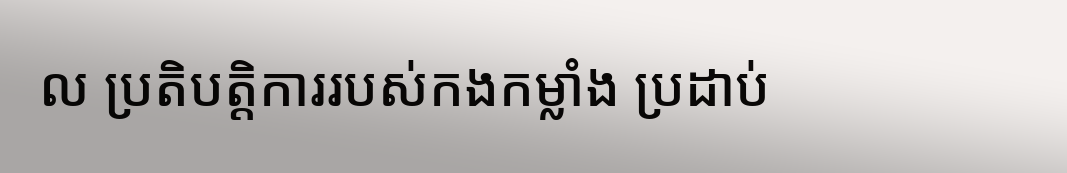ល ប្រតិបត្តិការរបស់កងកម្លាំង ប្រដាប់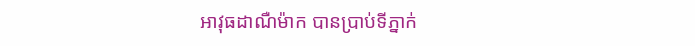អាវុធដាណឺម៉ាក បានប្រាប់ទីភ្នាក់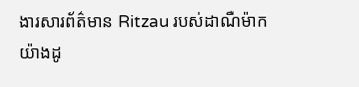ងារសារព័ត៌មាន Ritzau របស់ដាណឺម៉ាក យ៉ាងដូ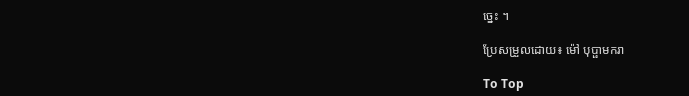ច្នេះ ។

ប្រែសម្រួលដោយ៖ ម៉ៅ បុប្ផាមករា

To Top